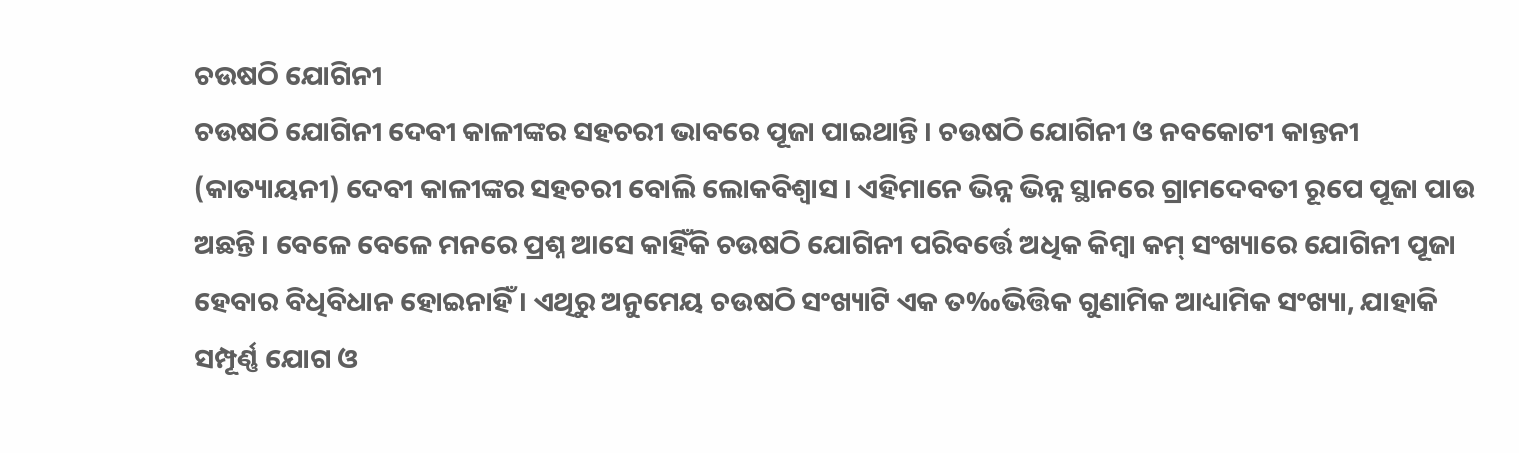ଚଉଷଠି ଯୋଗିନୀ
ଚଉଷଠି ଯୋଗିନୀ ଦେବୀ କାଳୀଙ୍କର ସହଚରୀ ଭାବରେ ପୂଜା ପାଇଥାନ୍ତି । ଚଉଷଠି ଯୋଗିନୀ ଓ ନବକୋଟୀ କାନ୍ତନୀ (କାତ୍ୟାୟନୀ) ଦେବୀ କାଳୀଙ୍କର ସହଚରୀ ବୋଲି ଲୋକବିଶ୍ୱାସ । ଏହିମାନେ ଭିନ୍ନ ଭିନ୍ନ ସ୍ଥାନରେ ଗ୍ରାମଦେବତୀ ରୂପେ ପୂଜା ପାଉ ଅଛନ୍ତି । ବେଳେ ବେଳେ ମନରେ ପ୍ରଶ୍ନ ଆସେ କାହିଁକି ଚଉଷଠି ଯୋଗିନୀ ପରିବର୍ତ୍ତେ ଅଧିକ କିମ୍ବା କମ୍ ସଂଖ୍ୟାରେ ଯୋଗିନୀ ପୂଜା ହେବାର ବିଧିବିଧାନ ହୋଇନାହିଁ । ଏଥିରୁ ଅନୁମେୟ ଚଉଷଠି ସଂଖ୍ୟାଟି ଏକ ତ‰ଭିତ୍ତିକ ଗୁଣାମିକ ଆଧ୍ୟାମିକ ସଂଖ୍ୟା, ଯାହାକି ସମ୍ପୂର୍ଣ୍ଣ ଯୋଗ ଓ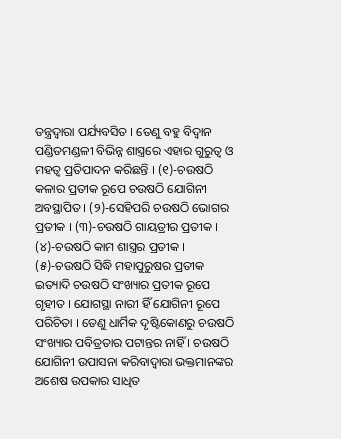ତନ୍ତ୍ରଦ୍ୱାରା ପର୍ଯ୍ୟବସିତ । ତେଣୁ ବହୁ ବିଦ୍ୱାନ ପଣ୍ଡିତମଣ୍ଡଳୀ ବିଭିନ୍ନ ଶାସ୍ତ୍ରରେ ଏହାର ଗୁରୁତ୍ୱ ଓ ମହତ୍ୱ ପ୍ରତିପାଦନ କରିଛନ୍ତି । (୧)-ଚଉଷଠି କଳାର ପ୍ରତୀକ ରୂପେ ଚଉଷଠି ଯୋଗିନୀ ଅବସ୍ଥାପିତ । (୨)-ସେହିପରି ଚଉଷଠି ଭୋଗର ପ୍ରତୀକ । (୩)-ଚଉଷଠି ଗାୟତ୍ରୀର ପ୍ରତୀକ । (୪)-ଚଉଷଠି କାମ ଶାସ୍ତ୍ରର ପ୍ରତୀକ । (୫)-ଚଉଷଠି ସିଦ୍ଧି ମହାପୁରୁଷର ପ୍ରତୀକ ଇତ୍ୟାଦି ଚଉଷଠି ସଂଖ୍ୟାର ପ୍ରତୀକ ରୂପେ ଗୃହୀତ । ଯୋଗସ୍ଥା ନାରୀ ହିଁ ଯୋଗିନୀ ରୂପେ ପରିଚିତା । ତେଣୁ ଧାର୍ମିକ ଦୃଷ୍ଟିକୋଣରୁ ଚଉଷଠି ସଂଖ୍ୟାର ପବିତ୍ରତାର ପଟାନ୍ତର ନାହିଁ । ଚଉଷଠି ଯୋଗିନୀ ଉପାସନା କରିବାଦ୍ୱାରା ଭକ୍ତମାନଙ୍କର ଅଶେଷ ଉପକାର ସାଧିତ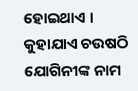ହୋଇଥାଏ । କୁହାଯାଏ ଚଉଷଠି ଯୋଗିନୀଙ୍କ ନାମ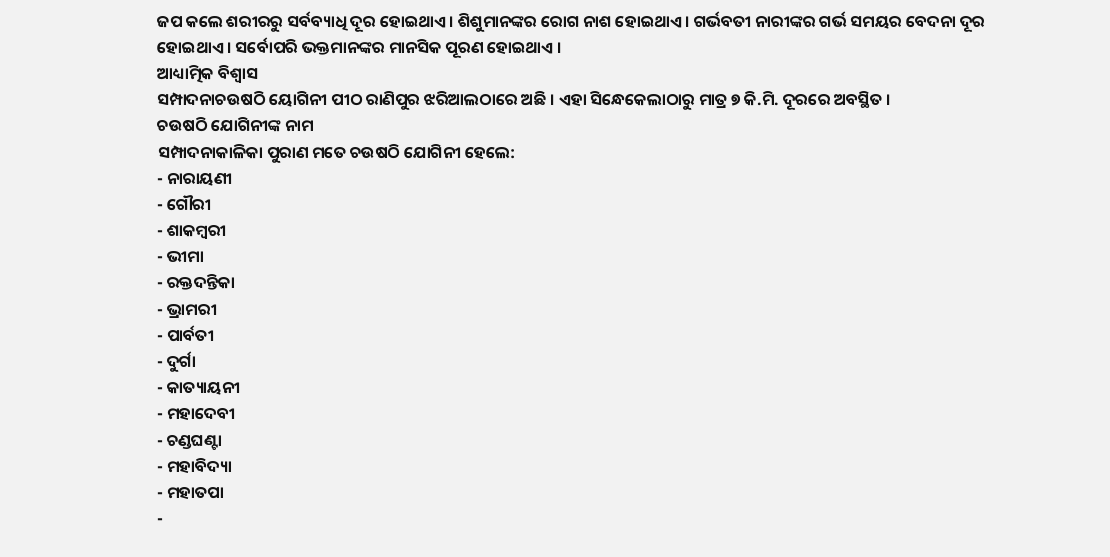ଜପ କଲେ ଶରୀରରୁ ସର୍ବବ୍ୟାଧି ଦୂର ହୋଇଥାଏ । ଶିଶୁମାନଙ୍କର ରୋଗ ନାଶ ହୋଇଥାଏ । ଗର୍ଭବତୀ ନାରୀଙ୍କର ଗର୍ଭ ସମୟର ବେଦନା ଦୂର ହୋଇଥାଏ । ସର୍ବୋପରି ଭକ୍ତମାନଙ୍କର ମାନସିକ ପୂରଣ ହୋଇଥାଏ ।
ଆଧ୍ୟାତ୍ମିକ ବିଶ୍ୱାସ
ସମ୍ପାଦନାଚଉଷଠି ୟୋଗିନୀ ପୀଠ ରାଣିପୁର ଝରିଆଲଠାରେ ଅଛି । ଏହା ସିନ୍ଧେକେଲାଠାରୁ ମାତ୍ର ୭ କି.ମି. ଦୂରରେ ଅବସ୍ଥିତ ।
ଚଉଷଠି ଯୋଗିନୀଙ୍କ ନାମ
ସମ୍ପାଦନାକାଳିକା ପୁରାଣ ମତେ ଚଉଷଠି ଯୋଗିନୀ ହେଲେ:
- ନାରାୟଣୀ
- ଗୌରୀ
- ଶାକମ୍ବରୀ
- ଭୀମା
- ରକ୍ତଦନ୍ତିକା
- ଭ୍ରାମରୀ
- ପାର୍ବତୀ
- ଦୁର୍ଗା
- କାତ୍ୟାୟନୀ
- ମହାଦେବୀ
- ଚଣ୍ଡଘଣ୍ଟା
- ମହାବିଦ୍ୟା
- ମହାତପା
-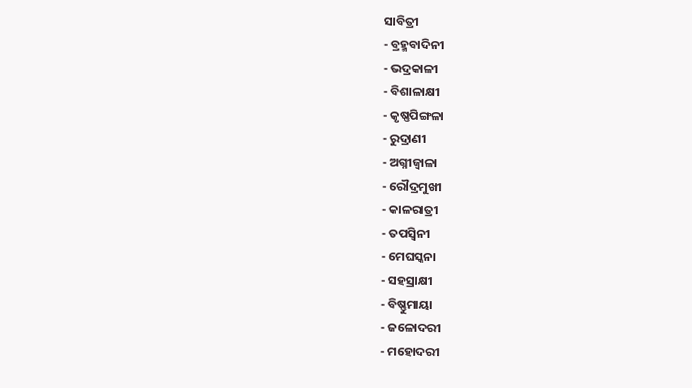ସାବିତ୍ରୀ
- ବ୍ରହ୍ମବାଦିନୀ
- ଭଦ୍ରକାଳୀ
- ବିଶାଳାକ୍ଷୀ
- କୃଷ୍ଣପିଙ୍ଗଳା
- ରୁଦ୍ରାଣୀ
- ଅଗ୍ନୀଜ୍ୱାଳା
- ରୌଦ୍ରମୁଖୀ
- କାଳରାତ୍ରୀ
- ତପସ୍ୱିନୀ
- ମେଘସ୍କନା
- ସହସ୍ରାକ୍ଷୀ
- ବିଷ୍ଣୁମାୟା
- ଜଳୋଦରୀ
- ମହୋଦରୀ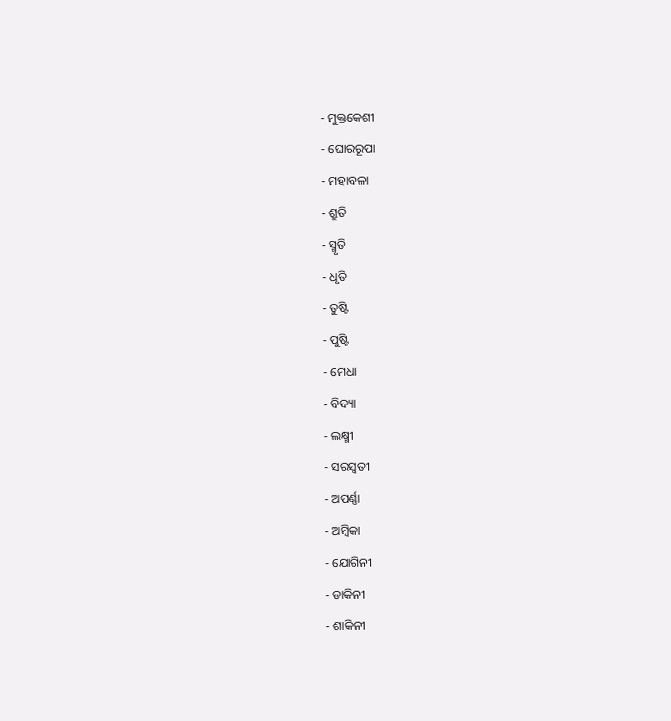- ମୁକ୍ତକେଶୀ
- ଘୋରରୂପା
- ମହାବଳା
- ଶ୍ରୁତି
- ସ୍ମୃତି
- ଧୃତି
- ତୁଷ୍ଟି
- ପୁଷ୍ଟି
- ମେଧା
- ବିଦ୍ୟା
- ଲକ୍ଷ୍ମୀ
- ସରସ୍ୱତୀ
- ଅପର୍ଣ୍ଣା
- ଅମ୍ବିକା
- ଯୋଗିନୀ
- ଡାକିନୀ
- ଶାକିନୀ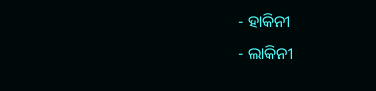- ହାକିନୀ
- ଲାକିନୀ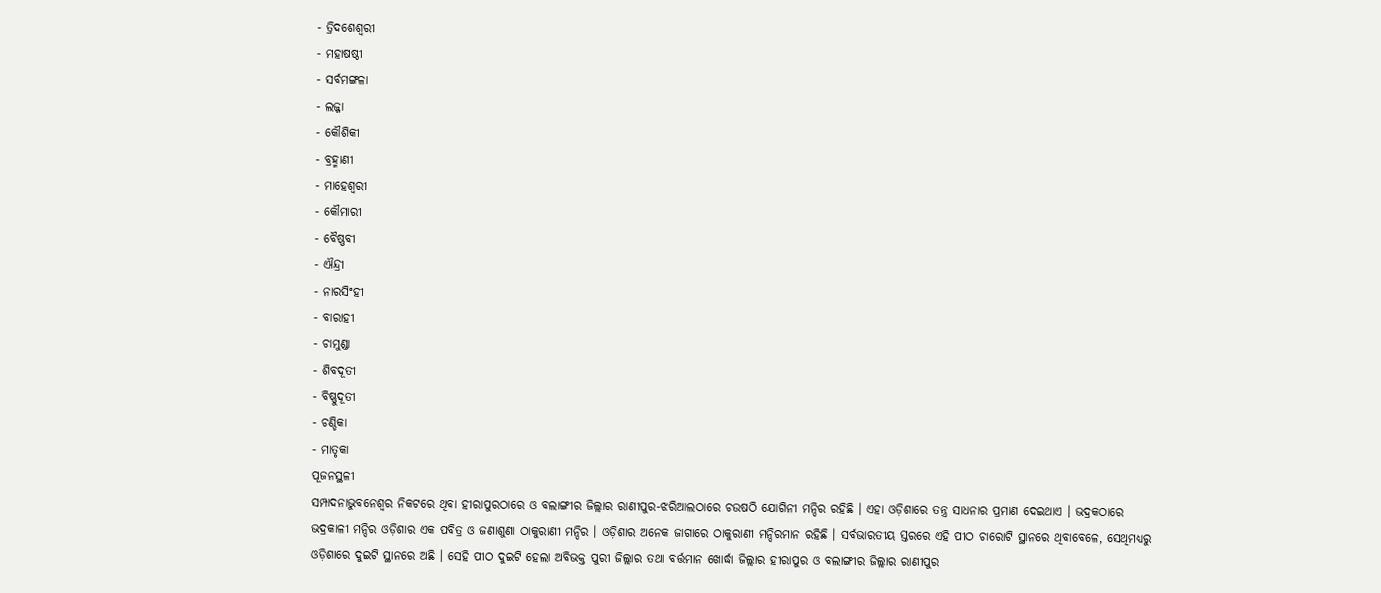- ତ୍ରିଦଶେଶ୍ୱରୀ
- ମହାଷଷ୍ଠୀ
- ସର୍ବମଙ୍ଗଳା
- ଲଜ୍ଜା
- କୌଶିକୀ
- ବ୍ରହ୍ମାଣୀ
- ମାହେଶ୍ୱରୀ
- କୌମାରୀ
- ବୈଷ୍ଣବୀ
- ଐନ୍ଦ୍ରୀ
- ନାରସିଂହୀ
- ବାରାହୀ
- ଚାମୁଣ୍ଡା
- ଶିବଦୂତୀ
- ବିଷ୍ଣୁଦୂତୀ
- ଚଣ୍ଡିକା
- ମାତୃକା
ପୂଜନସ୍ଥଳୀ
ସମ୍ପାଦନାଭୁବନେଶ୍ୱର ନିକଟରେ ଥିବା ହୀରାପୁରଠାରେ ଓ ବଲାଙ୍ଗୀର ଜିଲ୍ଲାର ରାଣୀପୁର-ଝରିଆଲଠାରେ ଚଉଷଠି ଯୋଗିନୀ ମନ୍ଦିର ରହିଛି । ଏହା ଓଡ଼ିଶାରେ ତନ୍ତ୍ର ସାଧନାର ପ୍ରମାଣ ଦେଇଥାଏ । ଭଦ୍ରକଠାରେ ଭଦ୍ରକାଳୀ ମନ୍ଦିର ଓଡ଼ିଶାର ଏକ ପବିତ୍ର ଓ ଜଣାଶୁଣା ଠାକୁରାଣୀ ମନ୍ଦିର । ଓଡ଼ିଶାର ଅନେକ ଜାଗାରେ ଠାକୁରାଣୀ ମନ୍ଦିରମାନ ରହିଛି । ସର୍ବଭାରତୀୟ ସ୍ତରରେ ଏହି ପୀଠ ଚାରୋଟି ସ୍ଥାନରେ ଥିବାବେଳେ, ସେଥିମଧ୍ୟରୁ ଓଡ଼ିଶାରେ ଦୁଇଟି ସ୍ଥାନରେ ଅଛି । ସେହି ପୀଠ ଦୁଇଟି ହେଲା ଅବିଭକ୍ତ ପୁରୀ ଜିଲ୍ଲାର ତଥା ବର୍ତ୍ତମାନ ଖୋର୍ଦ୍ଧା ଜିଲ୍ଲାର ହୀରାପୁର ଓ ବଲାଙ୍ଗୀର ଜିଲ୍ଲାର ରାଣୀପୁର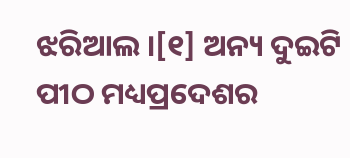ଝରିଆଲ ।[୧] ଅନ୍ୟ ଦୁଇଟି ପୀଠ ମଧ୍ୟପ୍ରଦେଶର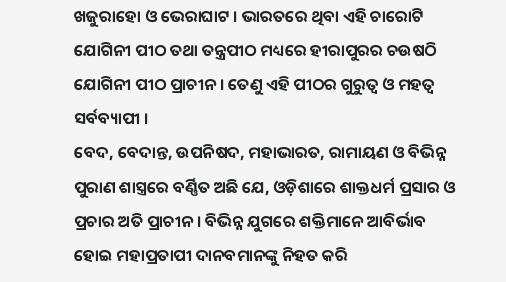ଖଜୁରାହୋ ଓ ଭେରାଘାଟ । ଭାରତରେ ଥିବା ଏହି ଚାରୋଟି ଯୋଗିନୀ ପୀଠ ତଥା ତନ୍ତ୍ରପୀଠ ମଧ୍ୟରେ ହୀରାପୁରର ଚଉଷଠି ଯୋଗିନୀ ପୀଠ ପ୍ରାଚୀନ । ତେଣୁ ଏହି ପୀଠର ଗୁରୁତ୍ୱ ଓ ମହତ୍ୱ ସର୍ବବ୍ୟାପୀ ।
ବେଦ, ବେଦାନ୍ତ, ଉପନିଷଦ, ମହାଭାରତ, ରାମାୟଣ ଓ ବିଭିନ୍ନ ପୁରାଣ ଶାସ୍ତ୍ରରେ ବର୍ଣ୍ଣିତ ଅଛି ଯେ, ଓଡ଼ିଶାରେ ଶାକ୍ତଧର୍ମ ପ୍ରସାର ଓ ପ୍ରଚାର ଅତି ପ୍ରାଚୀନ । ବିଭିନ୍ନ ଯୁଗରେ ଶକ୍ତିମାନେ ଆବିର୍ଭାବ ହୋଇ ମହାପ୍ରତାପୀ ଦାନବମାନଙ୍କୁ ନିହତ କରି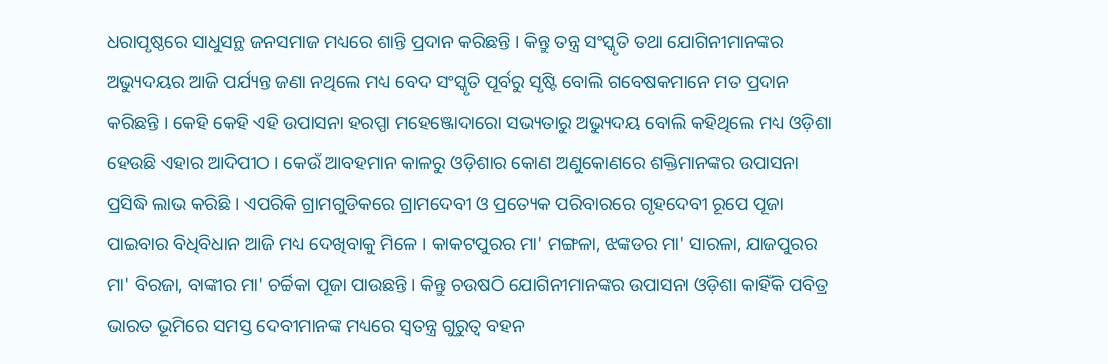ଧରାପୃଷ୍ଠରେ ସାଧୁସନ୍ଥ ଜନସମାଜ ମଧ୍ୟରେ ଶାନ୍ତି ପ୍ରଦାନ କରିଛନ୍ତି । କିନ୍ତୁ ତନ୍ତ୍ର ସଂସ୍କୃତି ତଥା ଯୋଗିନୀମାନଙ୍କର ଅଭ୍ୟୁଦୟର ଆଜି ପର୍ଯ୍ୟନ୍ତ ଜଣା ନଥିଲେ ମଧ୍ୟ ବେଦ ସଂସ୍କୃତି ପୂର୍ବରୁ ସୃଷ୍ଟି ବୋଲି ଗବେଷକମାନେ ମତ ପ୍ରଦାନ କରିଛନ୍ତି । କେହି କେହି ଏହି ଉପାସନା ହରପ୍ପା ମହେଞ୍ଜୋଦାରୋ ସଭ୍ୟତାରୁ ଅଭ୍ୟୁଦୟ ବୋଲି କହିଥିଲେ ମଧ୍ୟ ଓଡ଼ିଶା ହେଉଛି ଏହାର ଆଦିପୀଠ । କେଉଁ ଆବହମାନ କାଳରୁ ଓଡ଼ିଶାର କୋଣ ଅଣୁକୋଣରେ ଶକ୍ତିମାନଙ୍କର ଉପାସନା ପ୍ରସିଦ୍ଧି ଲାଭ କରିଛି । ଏପରିକି ଗ୍ରାମଗୁଡିକରେ ଗ୍ରାମଦେବୀ ଓ ପ୍ରତ୍ୟେକ ପରିବାରରେ ଗୃହଦେବୀ ରୂପେ ପୂଜା ପାଇବାର ବିଧିବିଧାନ ଆଜି ମଧ୍ୟ ଦେଖିବାକୁ ମିଳେ । କାକଟପୁରର ମା' ମଙ୍ଗଳା, ଝଙ୍କଡର ମା' ସାରଳା, ଯାଜପୁରର ମା' ବିରଜା, ବାଙ୍କୀର ମା' ଚର୍ଚ୍ଚିକା ପୂଜା ପାଉଛନ୍ତି । କିନ୍ତୁ ଚଉଷଠି ଯୋଗିନୀମାନଙ୍କର ଉପାସନା ଓଡ଼ିଶା କାହିଁକି ପବିତ୍ର ଭାରତ ଭୂମିରେ ସମସ୍ତ ଦେବୀମାନଙ୍କ ମଧ୍ୟରେ ସ୍ୱତନ୍ତ୍ର ଗୁରୁତ୍ୱ ବହନ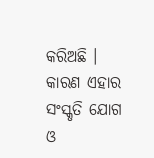କରିଅଛି । କାରଣ ଏହାର ସଂସ୍କୃତି ଯୋଗ ଓ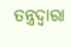ତନ୍ତ୍ରଦ୍ୱାରା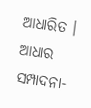ଆଧାରିତ ।
ଆଧାର
ସମ୍ପାଦନା-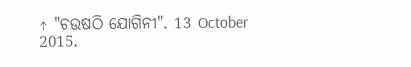↑ "ଚଉଷଠି ଯୋଗିନୀ". 13 October 2015.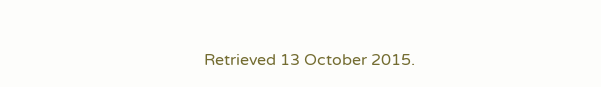Retrieved 13 October 2015.